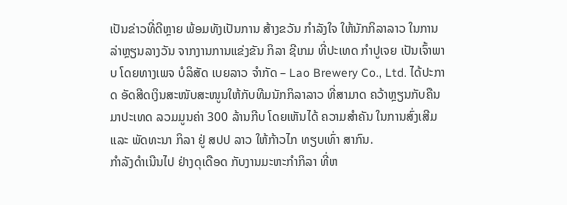ເປັນຂ່າວທີ່ດີຫຼາຍ ພ້ອມທັງເປັນການ ສ້າງຂວັນ ກໍາລັງໃຈ ໃຫ້ນັກກິລາລາວ ໃນການລ່າຫຼຽນລາງວັນ ຈາກງານການແຂ່ງຂັນ ກິລາ ຊີເກມ ທີ່ປະເທດ ກໍາປູເຈຍ ເປັນເຈົ້າພາບ ໂດຍທາງເພຈ ບໍລິສັດ ເບຍລາວ ຈຳກັດ – Lao Brewery Co., Ltd. ໄດ້ປະກາດ ອັດສີດເງິນສະໜັບສະໜູນໃຫ້ກັບທີມນັກກິລາລາວ ທີ່ສາມາດ ຄວ້າຫຼຽນກັບຄືນມາປະເທດ ລວມມູນຄ່າ 300 ລ້ານກີບ ໂດຍເຫັນໄດ້ ຄວາມສໍາຄັນ ໃນການສົ່ງເສີມ ແລະ ພັດທະນາ ກິລາ ຢູ່ ສປປ ລາວ ໃຫ້ກ້າວໄກ ທຽບເທົ່າ ສາກົນ.
ກໍາລັງດໍາເນີນໄປ ຢ່າງດຸເດືອດ ກັບງານມະຫະກໍາກິລາ ທີ່ຫ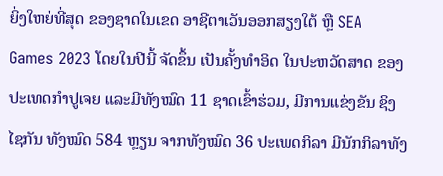ຍິ່ງໃຫຍ່ທີ່ສຸດ ຂອງຊາດໃນເຂດ ອາຊີຕາເວັນອອກສຽງໃຕ້ ຫຼື SEA Games 2023 ໂດຍໃນປີນີ້ ຈັດຂຶ້ນ ເປັນຄັ້ງທໍາອິດ ໃນປະຫວັດສາດ ຂອງປະເທດກໍາປູເຈຍ ແລະມີທັງໝົດ 11 ຊາດເຂົ້າຮ່ວມ, ມີການແຂ່ງຂັນ ຊິງໄຊກັນ ທັງໝົດ 584 ຫຼຽນ ຈາກທັງໝົດ 36 ປະເພດກິລາ ມີນັກກິລາທັງ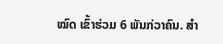ໝົດ ເຂົ້າຮ່ວມ 6 ພັນກ່ວາຄົນ. ສໍາ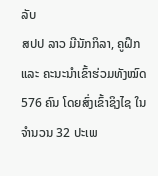ລັບ
ສປປ ລາວ ມີນັກກິລາ, ຄູຝຶກ ແລະ ຄະນະນໍາເຂົ້າຮ່ວມທັງໝົດ 576 ຄົນ ໂດຍສົ່ງເຂົ້າຊິງໄຊ ໃນຈໍານວນ 32 ປະເພ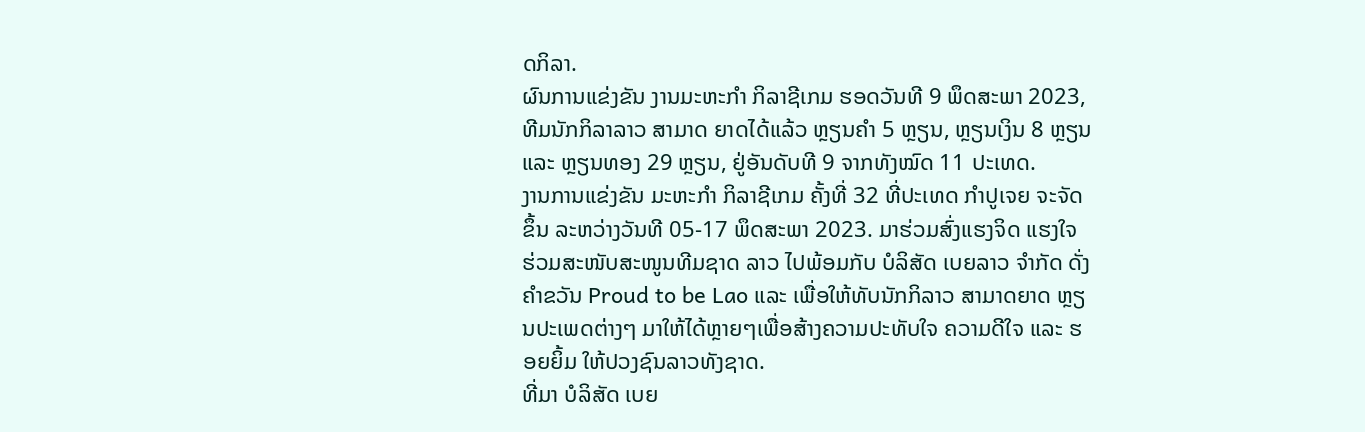ດກິລາ.
ຜົນການແຂ່ງຂັນ ງານມະຫະກໍາ ກິລາຊີເກມ ຮອດວັນທີ 9 ພຶດສະພາ 2023, ທີມນັກກິລາລາວ ສາມາດ ຍາດໄດ້ແລ້ວ ຫຼຽນຄໍາ 5 ຫຼຽນ, ຫຼຽນເງິນ 8 ຫຼຽນ ແລະ ຫຼຽນທອງ 29 ຫຼຽນ, ຢູ່ອັນດັບທີ 9 ຈາກທັງໝົດ 11 ປະເທດ.
ງານການແຂ່ງຂັນ ມະຫະກໍາ ກິລາຊີເກມ ຄັ້ງທີ່ 32 ທີ່ປະເທດ ກໍາປູເຈຍ ຈະຈັດຂຶ້ນ ລະຫວ່າງວັນທີ 05-17 ພຶດສະພາ 2023. ມາຮ່ວມສົ່ງແຮງຈິດ ແຮງໃຈ ຮ່ວມສະໜັບສະໜູນທີມຊາດ ລາວ ໄປພ້ອມກັບ ບໍລິສັດ ເບຍລາວ ຈໍາກັດ ດັ່ງຄໍາຂວັນ Proud to be Lao ແລະ ເພື່ອໃຫ້ທັບນັກກິລາວ ສາມາດຍາດ ຫຼຽນປະເພດຕ່າງໆ ມາໃຫ້ໄດ້ຫຼາຍໆເພື່ອສ້າງຄວາມປະທັບໃຈ ຄວາມດີໃຈ ແລະ ຮອຍຍິ້ມ ໃຫ້ປວງຊົນລາວທັງຊາດ.
ທີ່ມາ ບໍລິສັດ ເບຍ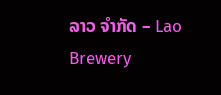ລາວ ຈຳກັດ – Lao Brewery